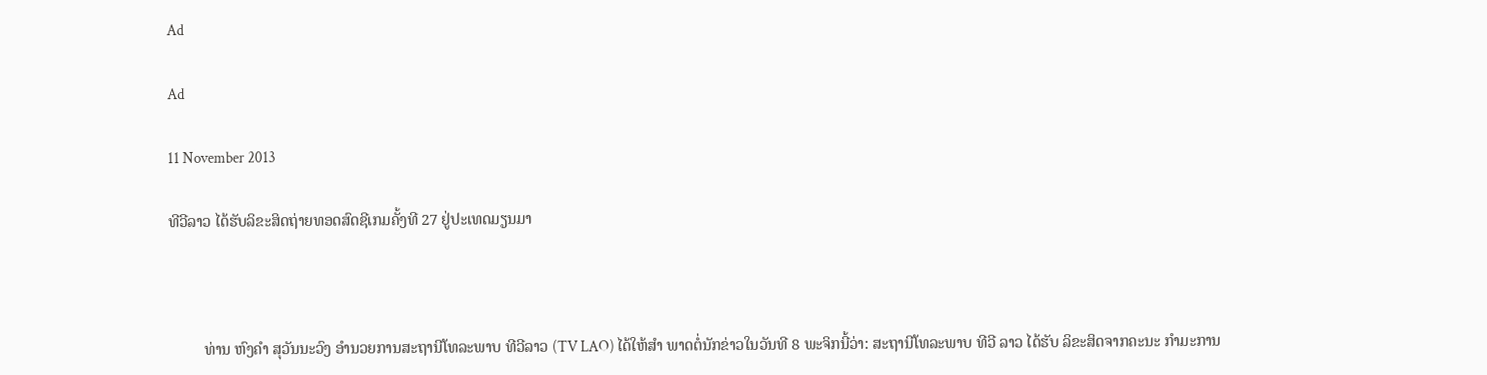Ad

Ad

11 November 2013

ທີວີລາວ ໄດ້ຮັບລິຂະສິດຖ່າຍທອດສົດຊີເກມຄັ້ງທີ 27 ຢູ່ປະເທດມຽນມາ



         ທ່ານ ຫົງຄຳ ສຸວັນນະວົງ ອຳນວຍການສະຖານີໂທລະພາບ ທີວີລາວ (TV LAO) ໄດ້ໃຫ້ສຳ ພາດຕໍ່ນັກຂ່າວໃນວັນທີ 8 ພະຈິກນີ້ວ່າ: ສະຖານີໂທລະພາບ ທີວີ ລາວ ໄດ້ຮັບ ລິຂະສິດຈາກຄະນະ ກຳມະການ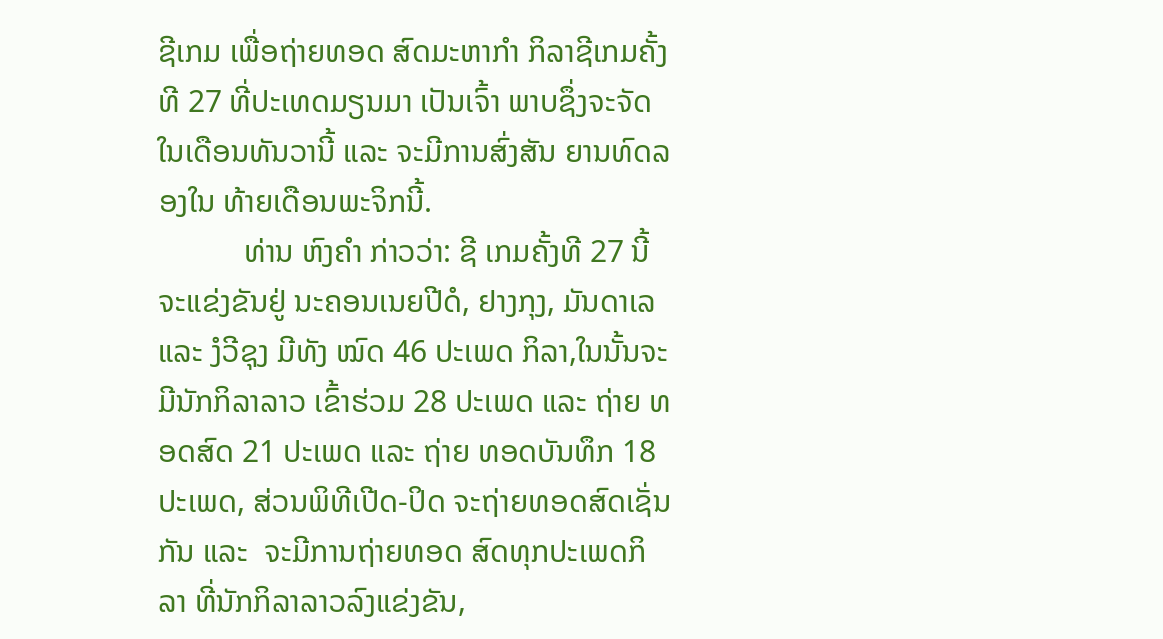ຊີເກມ ເພື່ອຖ່າຍທອດ ສົດມະຫາກຳ ກິລາຊີເກມຄັ້ງທີ 27 ທີ່ປະເທດມຽນມາ ເປັນເຈົ້າ ພາບຊຶ່ງຈະຈັດໃນເດືອນທັນວານີ້ ແລະ ຈະມີການສົ່ງສັນ ຍານທົດລອງໃນ ທ້າຍເດືອນພະຈິກນີ້.
           ທ່ານ ຫົງຄຳ ກ່າວວ່າ: ຊີ ເກມຄັ້ງທີ 27 ນີ້ ຈະແຂ່ງຂັນຢູ່ ນະຄອນເນຍປີດໍ, ຢາງກຸງ, ມັນດາເລ ແລະ ງໍວີຊຸງ ມີທັງ ໝົດ 46 ປະເພດ ກິລາ,ໃນນັ້ນຈະມີນັກກິລາລາວ ເຂົ້າຮ່ວມ 28 ປະເພດ ແລະ ຖ່າຍ ທອດສົດ 21 ປະເພດ ແລະ ຖ່າຍ ທອດບັນທຶກ 18 ປະເພດ, ສ່ວນພິທີເປີດ-ປິດ ຈະຖ່າຍທອດສົດເຊັ່ນກັນ ແລະ  ຈະມີການຖ່າຍທອດ ສົດທຸກປະເພດກິລາ ທີ່ນັກກິລາລາວລົງແຂ່ງຂັນ,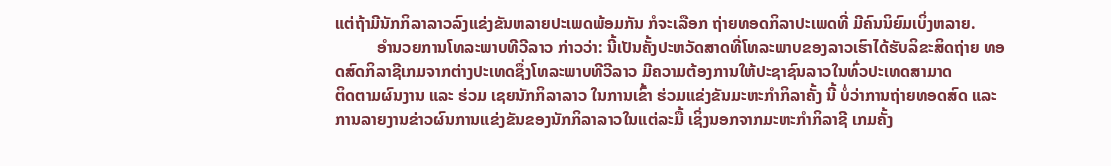ແຕ່ຖ້າມີນັກກິລາລາວລົງແຂ່ງຂັນຫລາຍປະເພດພ້ອມກັນ ກໍຈະເລືອກ ຖ່າຍທອດກິລາປະເພດທີ່ ມີຄົນນິຍົມເບິ່ງຫລາຍ.
          ອຳນວຍການໂທລະພາບທີວີລາວ ກ່າວວ່າ: ນີ້ເປັນຄັ້ງປະຫວັດສາດທີ່ໂທລະພາບຂອງລາວເຮົາໄດ້ຮັບລິຂະສິດຖ່າຍ ທອດສົດກິລາຊີເກມຈາກຕ່າງປະເທດຊຶ່ງໂທລະພາບທີວີລາວ ມີຄວາມຕ້ອງການໃຫ້ປະຊາຊົນລາວໃນທົ່ວປະເທດສາມາດ
ຕິດຕາມຜົນງານ ແລະ ຮ່ວມ ເຊຍນັກກິລາລາວ ໃນການເຂົ້າ ຮ່ວມແຂ່ງຂັນມະຫະກຳກິລາຄັ້ງ ນີ້ ບໍ່ວ່າການຖ່າຍທອດສົດ ແລະ ການລາຍງານຂ່າວຜົນການແຂ່ງຂັນຂອງນັກກິລາລາວໃນແຕ່ລະມື້ ເຊິ່ງນອກຈາກມະຫະກຳກິລາຊີ ເກມຄັ້ງ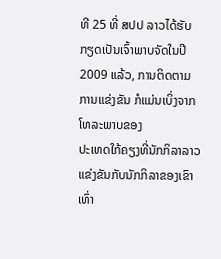ທີ 25 ທີ່ ສປປ ລາວໄດ້ຮັບກຽດເປັນເຈົ້າພາບຈັດໃນປີ 2009 ແລ້ວ, ການຕິດຕາມການແຂ່ງຂັນ ກໍແມ່ນເບິ່ງຈາກໂທລະພາບຂອງ
ປະເທດໃກ້ຄຽງທີ່ນັກກິລາລາວ ແຂ່ງຂັນກັບນັກກິລາຂອງເຂົາ ເທົ່າ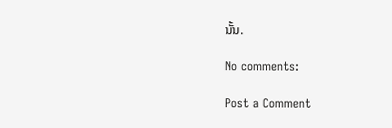ນັ້ນ.

No comments:

Post a Comment